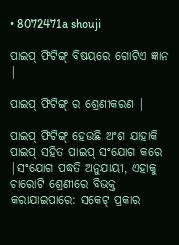• 8072471a shouji

ପାଇପ୍ ଫିଟିଙ୍ଗ୍ ବିଷୟରେ ଗୋଟିଏ ଜ୍ଞାନ |

ପାଇପ୍ ଫିଟିଙ୍ଗ୍ ର ଶ୍ରେଣୀକରଣ |

ପାଇପ୍ ଫିଟିଙ୍ଗ୍ ହେଉଛି ଅଂଶ ଯାହାକି ପାଇପ୍ ସହିତ ପାଇପ୍ ସଂଯୋଗ କରେ |ସଂଯୋଗ ପଦ୍ଧତି ଅନୁଯାୟୀ, ଏହାକୁ ଚାରୋଟି ଶ୍ରେଣୀରେ ବିଭକ୍ତ କରାଯାଇପାରେ: ସକେଟ୍ ପ୍ରକାର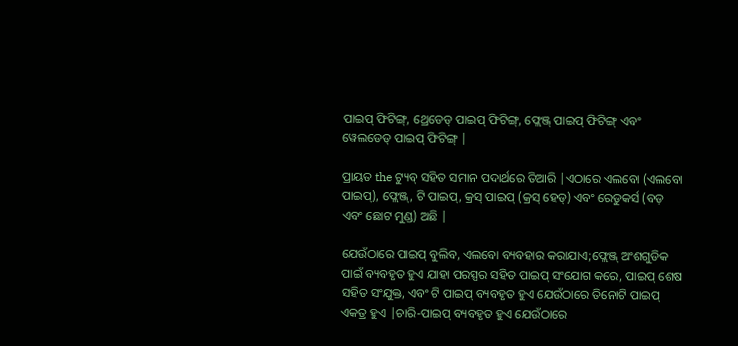ପାଇପ୍ ଫିଟିଙ୍ଗ୍, ଥ୍ରେଡେଡ୍ ପାଇପ୍ ଫିଟିଙ୍ଗ୍, ଫ୍ଲେଞ୍ଜ୍ ପାଇପ୍ ଫିଟିଙ୍ଗ୍ ଏବଂ ୱେଲଡେଡ୍ ପାଇପ୍ ଫିଟିଙ୍ଗ୍ |

ପ୍ରାୟତ the ଟ୍ୟୁବ୍ ସହିତ ସମାନ ପଦାର୍ଥରେ ତିଆରି |ଏଠାରେ ଏଲବୋ (ଏଲବୋ ପାଇପ୍), ଫ୍ଲେଞ୍ଜ୍, ଟି ପାଇପ୍, କ୍ରସ୍ ପାଇପ୍ (କ୍ରସ୍ ହେଡ୍) ଏବଂ ରେଡୁକର୍ସ (ବଡ଼ ଏବଂ ଛୋଟ ମୁଣ୍ଡ) ଅଛି |

ଯେଉଁଠାରେ ପାଇପ୍ ବୁଲିବ, ଏଲବୋ ବ୍ୟବହାର କରାଯାଏ;ଫ୍ଲେଞ୍ଜ୍ ଅଂଶଗୁଡିକ ପାଇଁ ବ୍ୟବହୃତ ହୁଏ ଯାହା ପରସ୍ପର ସହିତ ପାଇପ୍ ସଂଯୋଗ କରେ, ପାଇପ୍ ଶେଷ ସହିତ ସଂଯୁକ୍ତ, ଏବଂ ଟି ପାଇପ୍ ବ୍ୟବହୃତ ହୁଏ ଯେଉଁଠାରେ ତିନୋଟି ପାଇପ୍ ଏକତ୍ର ହୁଏ |ଚାରି-ପାଇପ୍ ବ୍ୟବହୃତ ହୁଏ ଯେଉଁଠାରେ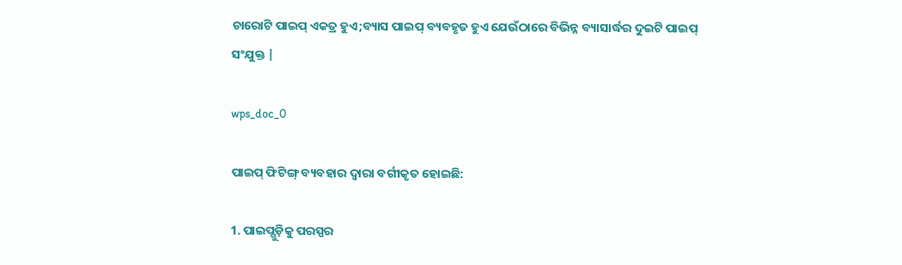ଚାରୋଟି ପାଇପ୍ ଏକତ୍ର ହୁଏ;ବ୍ୟାସ ପାଇପ୍ ବ୍ୟବହୃତ ହୁଏ ଯେଉଁଠାରେ ବିଭିନ୍ନ ବ୍ୟାସାର୍ଦ୍ଧର ଦୁଇଟି ପାଇପ୍ ସଂଯୁକ୍ତ |

wps_doc_0

ପାଇପ୍ ଫିଟିଙ୍ଗ୍ ବ୍ୟବହାର ଦ୍ୱାରା ବର୍ଗୀକୃତ ହୋଇଛି:

1. ପାଇପ୍ଗୁଡ଼ିକୁ ପରସ୍ପର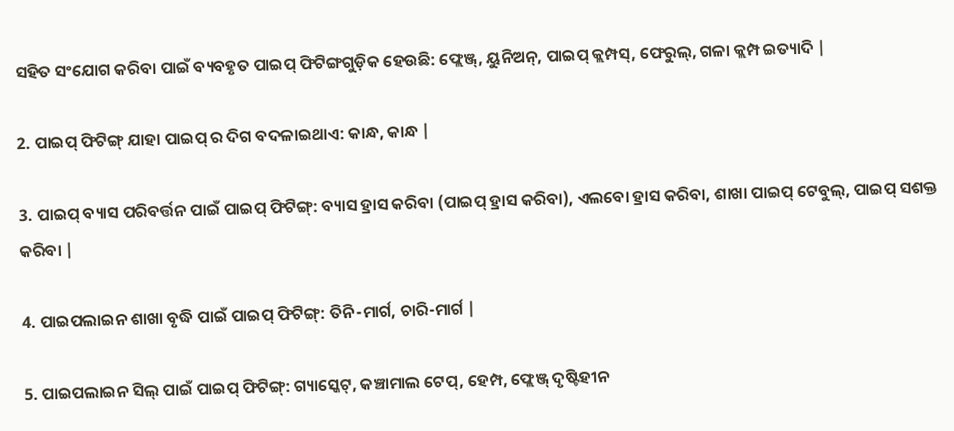ସହିତ ସଂଯୋଗ କରିବା ପାଇଁ ବ୍ୟବହୃତ ପାଇପ୍ ଫିଟିଙ୍ଗଗୁଡ଼ିକ ହେଉଛି: ଫ୍ଲେଞ୍ଜ୍, ୟୁନିଅନ୍, ପାଇପ୍ କ୍ଲମ୍ପସ୍, ଫେରୁଲ୍, ଗଳା କ୍ଲମ୍ପ ଇତ୍ୟାଦି |

2. ପାଇପ୍ ଫିଟିଙ୍ଗ୍ ଯାହା ପାଇପ୍ ର ଦିଗ ବଦଳାଇଥାଏ: କାନ୍ଧ, କାନ୍ଧ |

3. ପାଇପ୍ ବ୍ୟାସ ପରିବର୍ତ୍ତନ ପାଇଁ ପାଇପ୍ ଫିଟିଙ୍ଗ୍: ବ୍ୟାସ ହ୍ରାସ କରିବା (ପାଇପ୍ ହ୍ରାସ କରିବା), ଏଲବୋ ହ୍ରାସ କରିବା, ଶାଖା ପାଇପ୍ ଟେବୁଲ୍, ପାଇପ୍ ସଶକ୍ତ କରିବା |

4. ପାଇପଲାଇନ ଶାଖା ବୃଦ୍ଧି ପାଇଁ ପାଇପ୍ ଫିଟିଙ୍ଗ୍: ତିନି-ମାର୍ଗ, ଚାରି-ମାର୍ଗ |

5. ପାଇପଲାଇନ ସିଲ୍ ପାଇଁ ପାଇପ୍ ଫିଟିଙ୍ଗ୍: ଗ୍ୟାସ୍କେଟ୍, କଞ୍ଚାମାଲ ଟେପ୍, ହେମ୍ପ, ଫ୍ଲେଞ୍ଜ୍ ଦୃଷ୍ଟିହୀନ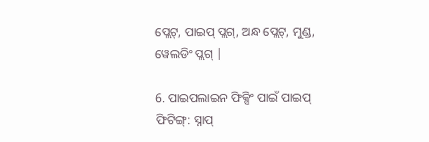ପ୍ଲେଟ୍, ପାଇପ୍ ପ୍ଲଗ୍, ଅନ୍ଧ ପ୍ଲେଟ୍, ମୁଣ୍ଡ, ୱେଲଡିଂ ପ୍ଲଗ୍ |

6. ପାଇପଲାଇନ ଫିକ୍ସିଂ ପାଇଁ ପାଇପ୍ ଫିଟିଙ୍ଗ୍: ସ୍ନାପ୍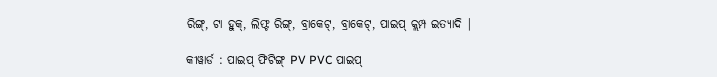ରିଙ୍ଗ୍, ଟା ହୁକ୍, ଲିଫ୍ଟ ରିଙ୍ଗ୍, ବ୍ରାକେଟ୍, ବ୍ରାକେଟ୍, ପାଇପ୍ କ୍ଲମ୍ପ ଇତ୍ୟାଦି |

କୀୱାର୍ଡ : ପାଇପ୍ ଫିଟିଙ୍ଗ୍ PV PVC ପାଇପ୍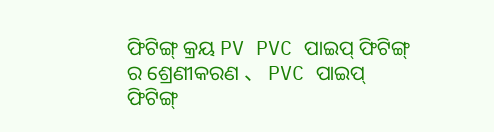ଫିଟିଙ୍ଗ୍ କ୍ରୟ PV PVC ପାଇପ୍ ଫିଟିଙ୍ଗ୍ ର ଶ୍ରେଣୀକରଣ 、 PVC ପାଇପ୍ ଫିଟିଙ୍ଗ୍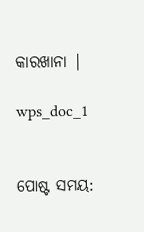କାରଖାନା |

wps_doc_1


ପୋଷ୍ଟ ସମୟ: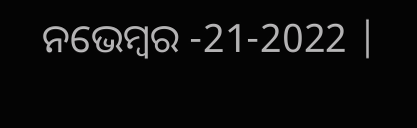ନଭେମ୍ବର -21-2022 |